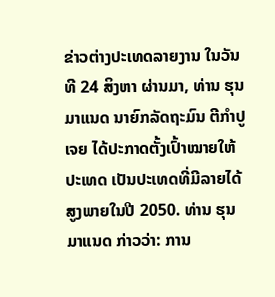ຂ່າວຕ່າງປະເທດລາຍງານ ໃນວັນທີ 24 ສິງຫາ ຜ່ານມາ, ທ່ານ ຮຸນ ມາແນດ ນາຍົກລັດຖະມົນ ຕີກຳປູເຈຍ ໄດ້ປະກາດຕັ້ງເປົ້າໝາຍໃຫ້ປະເທດ ເປັນປະເທດທີ່ມີລາຍໄດ້ສູງພາຍໃນປີ 2050. ທ່ານ ຮຸນ ມາແນດ ກ່າວວ່າ: ການ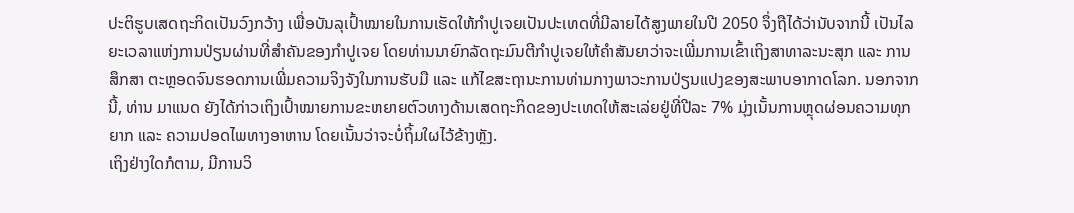ປະຕິຮູບເສດຖະກິດເປັນວົງກວ້າງ ເພື່ອບັນລຸເປົ້າໝາຍໃນການເຮັດໃຫ້ກຳປູເຈຍເປັນປະເທດທີ່ມີລາຍໄດ້ສູງພາຍໃນປີ 2050 ຈຶ່ງຖືໄດ້ວ່ານັບຈາກນີ້ ເປັນໄລຍະເວລາແຫ່ງການປ່ຽນຜ່ານທີ່ສຳຄັນຂອງກຳປູເຈຍ ໂດຍທ່ານນາຍົກລັດຖະມົນຕີກຳປູເຈຍໃຫ້ຄຳສັນຍາວ່າຈະເພີ່ມການເຂົ້າເຖິງສາທາລະນະສຸກ ແລະ ການສຶກສາ ຕະຫຼອດຈົນຮອດການເພີ່ມຄວາມຈິງຈັງໃນການຮັບມື ແລະ ແກ້ໄຂສະຖານະການທ່າມກາງພາວະການປ່ຽນແປງຂອງສະພາບອາກາດໂລກ. ນອກຈາກນີ້, ທ່ານ ມາແນດ ຍັງໄດ້ກ່າວເຖິງເປົ້າໝາຍການຂະຫຍາຍຕົວທາງດ້ານເສດຖະກິດຂອງປະເທດໃຫ້ສະເລ່ຍຢູ່ທີ່ປີລະ 7% ມຸ່ງເນັ້ນການຫຼຸດຜ່ອນຄວາມທຸກຍາກ ແລະ ຄວາມປອດໄພທາງອາຫານ ໂດຍເນັ້ນວ່າຈະບໍ່ຖິ້ມໃຜໄວ້ຂ້າງຫຼັງ.
ເຖິງຢ່າງໃດກໍຕາມ, ມີການວິ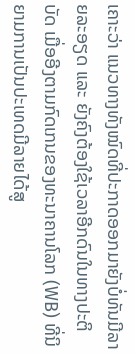ເຄາະວ່າ ແນວທາງທັງໝົດທີ່ປະກາດອອກມາຍັງບໍ່ທັນມີລາຍລະອຽດ ແລະ ຍັງຄົງຕ້ອງໃຊ້ເວລາອີກດົນໃນທາງປະຕິບັດ ເມື່ອອີງຕາມກົດເກນຂອງທະນາຄານໂລກ (WB) ທີ່ນິຍາມການເປັນປະເທດມີລາຍໄດ້ສູ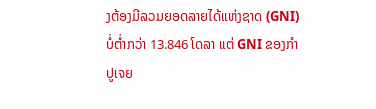ງຕ້ອງມີລວມຍອດລາຍໄດ້ແຫ່ງຊາດ (GNI) ບໍ່ຕໍ່າກວ່າ 13.846 ໂດລາ ແຕ່ GNI ຂອງກຳປູເຈຍ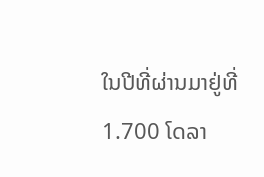ໃນປີທີ່ຜ່ານມາຢູ່ທີ່ 1.700 ໂດລາ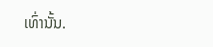ເທົ່ານັ້ນ.